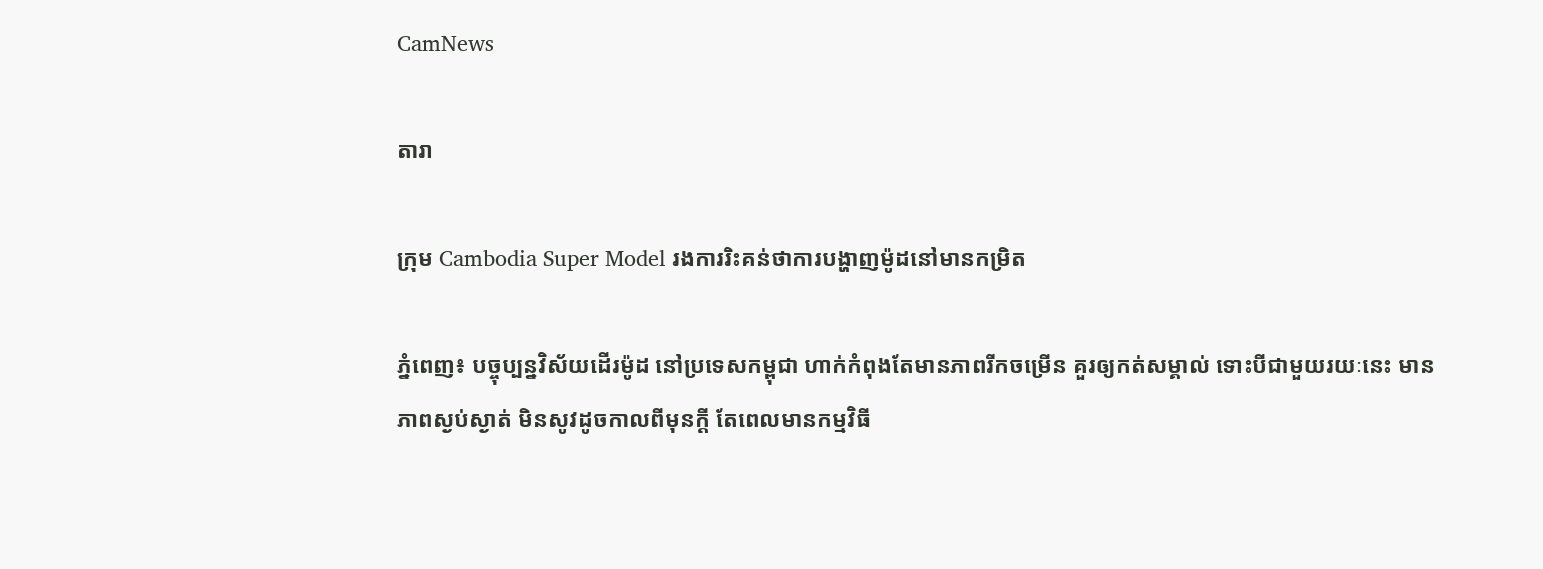CamNews

តារា

ក្រុម Cambodia Super Model រងការរិះគន់ថាការបង្ហាញម៉ូដនៅមានកម្រិត

ភ្នំពេញ៖ បច្ចុប្បន្នវិស័យដើរម៉ូដ នៅប្រទេសកម្ពុជា ហាក់កំពុងតែមានភាពរីកចម្រើន គួរឲ្យកត់សម្គាល់ ទោះបីជាមួយរយៈនេះ មានភាពស្ងប់ស្ងាត់ មិនសូវដូចកាលពីមុនក្ដី តែពេលមានកម្មវិធី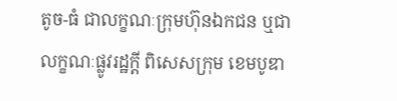តូច-ធំ ជាលក្ខណៈក្រុមហ៊ុនឯកជន ឬជាលក្ខណៈផ្លូវរដ្ឋក្ដី ពិសេសក្រុម ខេមបូឌា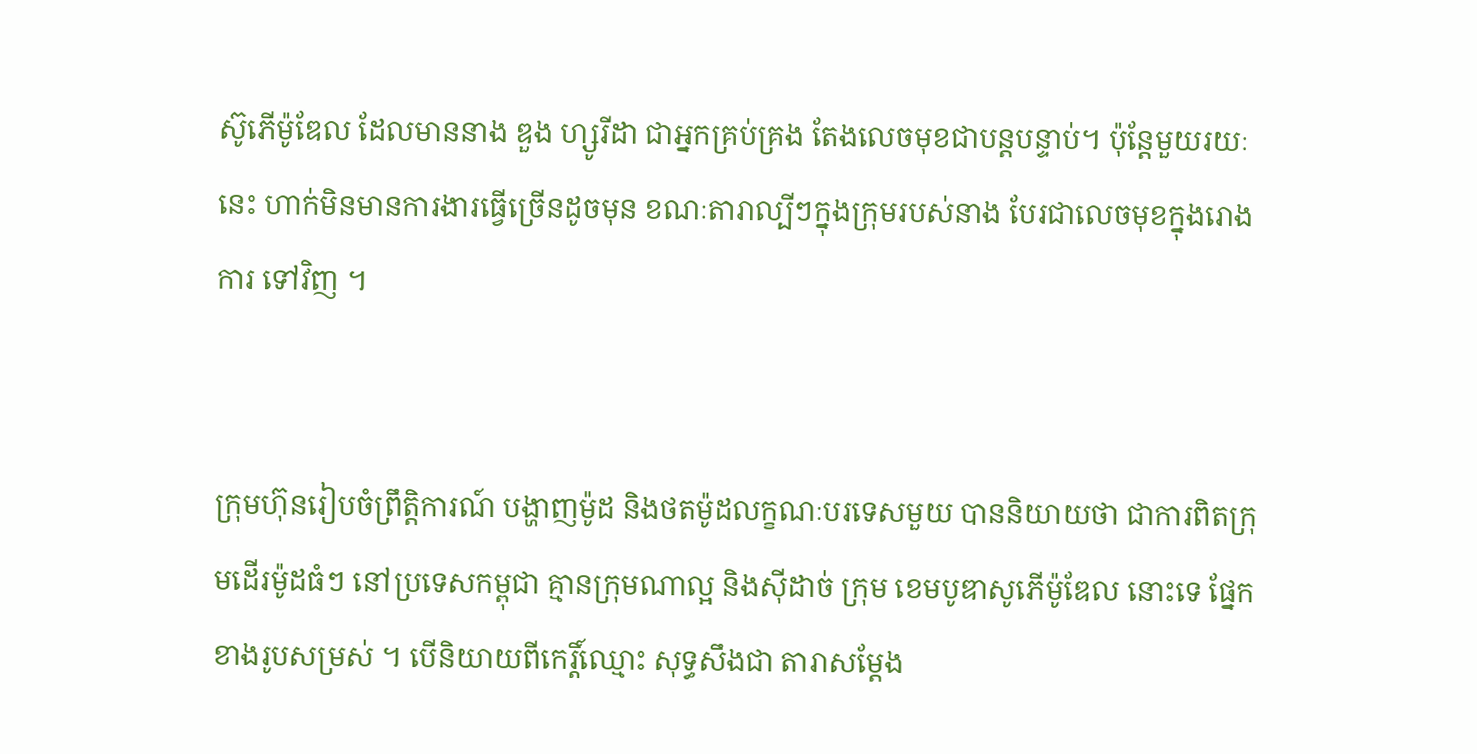ស៊ូភើម៉ូឌែល ដែលមាននាង ឌួង ហ្សូរីដា ជាអ្នកគ្រប់គ្រង តែងលេចមុខជាបន្តបន្ទាប់។ ប៉ុន្តែមួយរយៈនេះ ហាក់មិនមានការងារធ្វើច្រើនដូចមុន ខណៈតារាល្បីៗក្នុងក្រុមរបស់នាង បែរជាលេចមុខក្នុងរោងការ ទៅវិញ ។


ក្រុមហ៊ុនរៀបចំព្រឹត្តិការណ៍ បង្ហាញម៉ូដ និងថតម៉ូដលក្ខណៈបរទេសមួយ បាននិយាយថា ជាការពិតក្រុមដើរម៉ូដធំៗ នៅប្រទេសកម្ពុជា គ្មានក្រុមណាល្អ និងស៊ីដាច់ ក្រុម ខេមបូឌាសូភើម៉ូឌែល នោះទេ ផ្នែកខាងរូបសម្រស់ ។ បើនិយាយពីកេរ្តិ៍ឈ្មោះ សុទ្ធសឹងជា តារាសម្ដែង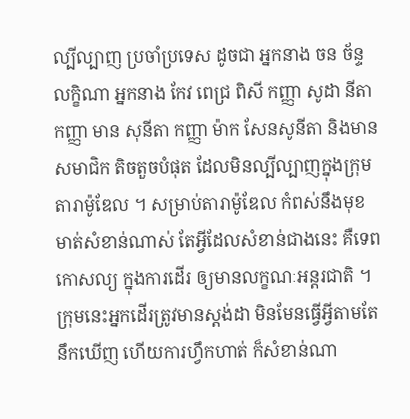ល្បីល្បាញ ប្រចាំប្រទេស ដូចជា អ្នកនាង ចន ច័ន្ទ លក្ខិណា អ្នកនាង កែវ ពេជ្រ ពិសី កញ្ញា សូដា នីតា កញ្ញា មាន សុនីតា កញ្ញា ម៉ាក សែនសូនីតា និងមានសមាជិក តិចតួចបំផុត ដែលមិនល្បីល្បាញក្នុងក្រុមតារាម៉ូឌែល ។ សម្រាប់តារាម៉ូឌែល កំពស់នឹងមុខមាត់សំខាន់ណាស់ តែអ្វីដែលសំខាន់ជាងនេះ គឺទេពកោសល្យ ក្នុងការដើរ ឲ្យមានលក្ខណៈអន្តរជាតិ ។ ក្រុមនេះអ្នកដើរត្រូវមានស្ដង់ដា មិនមែនធ្វើអ្វីតាមតែនឹកឃើញ ហើយការហ្វឹកហាត់ ក៏សំខាន់ណា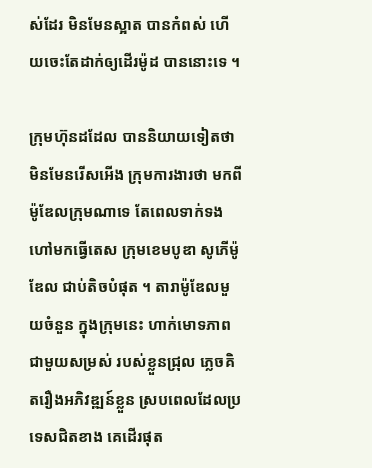ស់ដែរ មិនមែនស្អាត បានកំពស់ ហើយចេះតែដាក់ឲ្យដើរម៉ូដ បាននោះទេ ។

ក្រុមហ៊ុនដដែល បាននិយាយទៀតថា មិនមែនរើសអើង ក្រុមការងារថា មកពីម៉ូឌែលក្រុមណាទេ តែពេលទាក់ទងហៅមកធ្វើតេស ក្រុមខេមបូឌា សូភើម៉ូឌែល ជាប់តិចបំផុត ។ តារាម៉ូឌែលមួយចំនួន ក្នុងក្រុមនេះ ហាក់មោទភាពជាមួយសម្រស់ របស់ខ្លួនជ្រុល ភ្លេចគិតរឿងអភិវឌ្ឍន៍ខ្លួន ស្របពេលដែលប្រទេសជិតខាង គេដើរផុត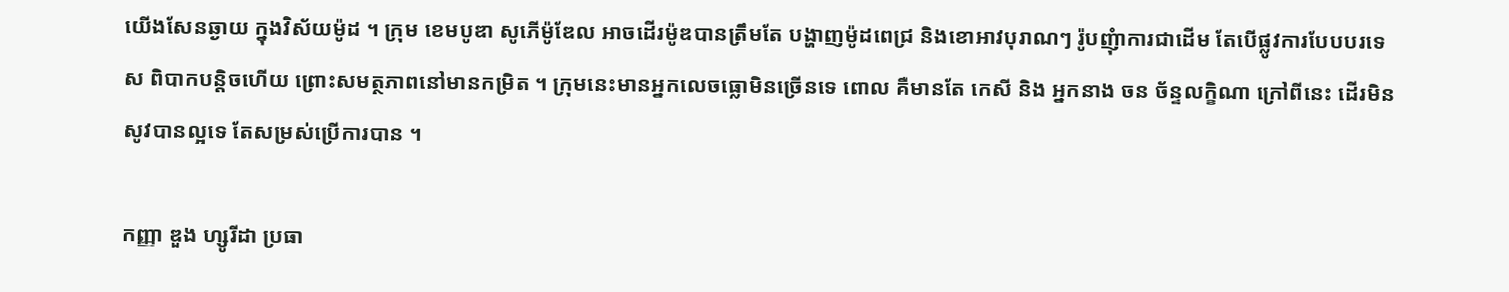យើងសែនឆ្ងាយ ក្នុងវិស័យម៉ូដ ។ ក្រុម ខេមបូឌា សូភើម៉ូឌែល អាចដើរម៉ូឌបានត្រឹមតែ បង្ហាញម៉ូដពេជ្រ និងខោអាវបុរាណៗ រ៉ូបញុំាការជាដើម តែបើផ្លូវការបែបបរទេស ពិបាកបន្តិចហើយ ព្រោះសមត្ថភាពនៅមានកម្រិត ។ ក្រុមនេះមានអ្នកលេចធ្លោមិនច្រើនទេ ពោល គឺមានតែ កេសី និង អ្នកនាង ចន ច័ន្ទលក្ខិណា ក្រៅពីនេះ ដើរមិនសូវបានល្អទេ តែសម្រស់ប្រើការបាន ។

កញ្ញា ឌួង ហ្សូរីដា ប្រធា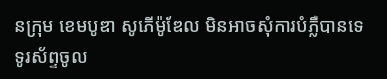នក្រុម ខេមបូឌា សូភើម៉ូឌែល មិនអាចសុំការបំភ្លឺបានទេ ទូរស័ព្ទចូល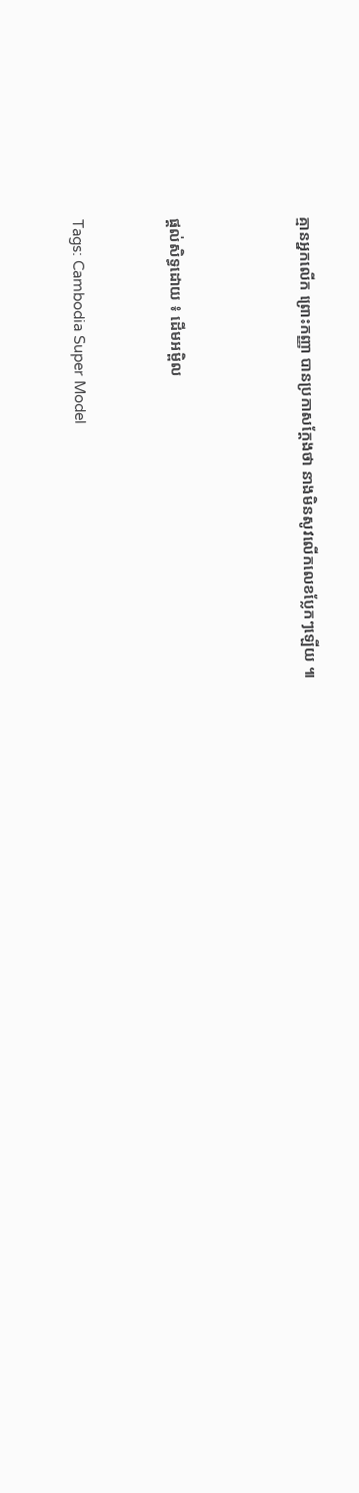គ្មានអ្នកលើក ព្រោះកញ្ញា បានប្រកាសក្ដែងថា នាងមិនសូវលើកលេខប្លែកៗឡើយ ៕



ផ្តល់សិទ្ធដោយ ៖ ដើមអម្ពិល


Tags: Cambodia Super Model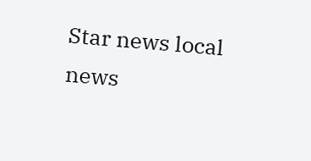Star news local news